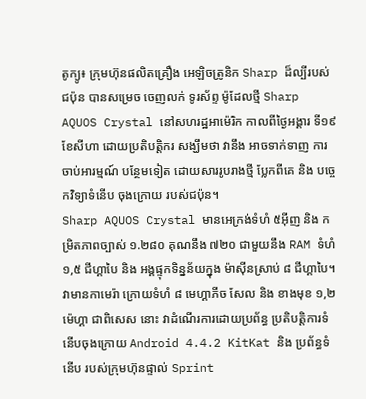តូក្យូ៖ ក្រុមហ៊ុនផលិតគ្រឿង អេឡិចត្រូនិក Sharp ដ៏ល្បីរបស់ជប៉ុន បានសម្រេច ចេញលក់ ទូរស័ព្ទ ម៉ូដែលថ្មី Sharp AQUOS Crystal នៅសហរដ្ឋអាម៉េរិក កាលពីថ្ងៃអង្គារ ទី១៩ ខែសីហា ដោយប្រតិបត្តិករ សង្ឃឹមថា វានឹង អាចទាក់ទាញ ការចាប់អារម្មណ៍ បន្ថែមទៀត ដោយសាររូបរាងថ្មី ប្លែកពីគេ និង បច្ចេកវិទ្យាទំនើប ចុងក្រោយ របស់ជប៉ុន។
Sharp AQUOS Crystal មានអេក្រង់ទំហំ ៥អ៊ីញ និង កម្រិតភាពច្បាស់ ១.២៨០ គុណនឹង ៧២០ ជាមួយនឹង RAM ទំហំ ១,៥ ជីហ្គាបៃ និង អង្គផ្ទុកទិន្នន័យក្នុង ម៉ាស៊ីនស្រាប់ ៨ ជីហ្គាបៃ។ វាមានកាមេរ៉ា ក្រោយទំហំ ៨ មេហ្គាភីច សែល និង ខាងមុខ ១,២ ម៉េហ្គា ជាពិសេស នោះ វាដំណើរការដោយប្រព័ន្ធ ប្រតិបត្តិការទំនើបចុងក្រោយ Android 4.4.2 KitKat និង ប្រព័ន្ធទំនើប របស់ក្រុមហ៊ុនផ្ទាល់ Sprint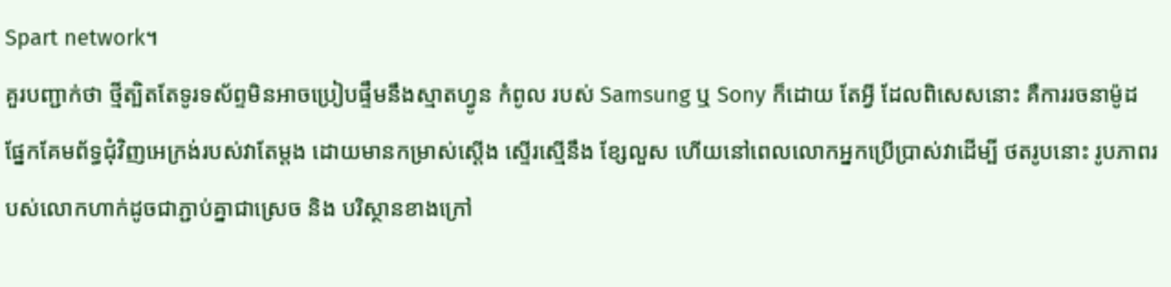Spart network។
គួរបញ្ជាក់ថា ថ្មីត្បិតតែទូរទស័ព្ទមិនអាចប្រៀបផ្ទឹមនឹងស្មាតហ្វូន កំពូល របស់ Samsung ឬ Sony ក៏ដោយ តែអ្វី ដែលពិសេសនោះ គឺការរចនាម៉ូដ ផ្នែកគែមព័ទ្ធជុំវិញអេក្រង់របស់វាតែម្តង ដោយមានកម្រាស់ស្តើង ស្ទើរស្មើនឹង ខ្សែលួស ហើយនៅពេលលោកអ្នកប្រើប្រាស់វាដើម្បី ថតរូបនោះ រូបភាពរបស់លោកហាក់ដូចជាភ្ជាប់គ្នាជាស្រេច និង បរិស្ថានខាងក្រៅ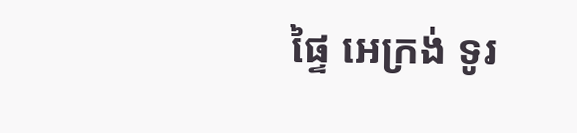ផ្ទៃ អេក្រង់ ទូរ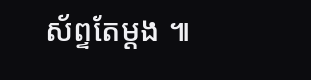ស័ព្ទតែម្តង ៕